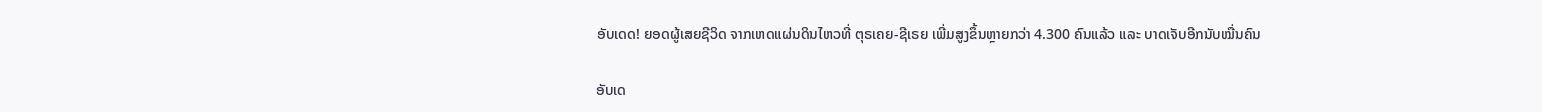ອັບເດດ! ຍອດຜູ້ເສຍຊີວິດ ຈາກເຫດແຜ່ນດິນໄຫວທີ່ ຕຸຣເຄຍ-ຊີເຣຍ ເພີ່ມສູງຂຶ້ນຫຼາຍກວ່າ 4.300 ຄົນແລ້ວ ແລະ ບາດເຈັບອີກນັບໝື່ນຄົນ

ອັບເດ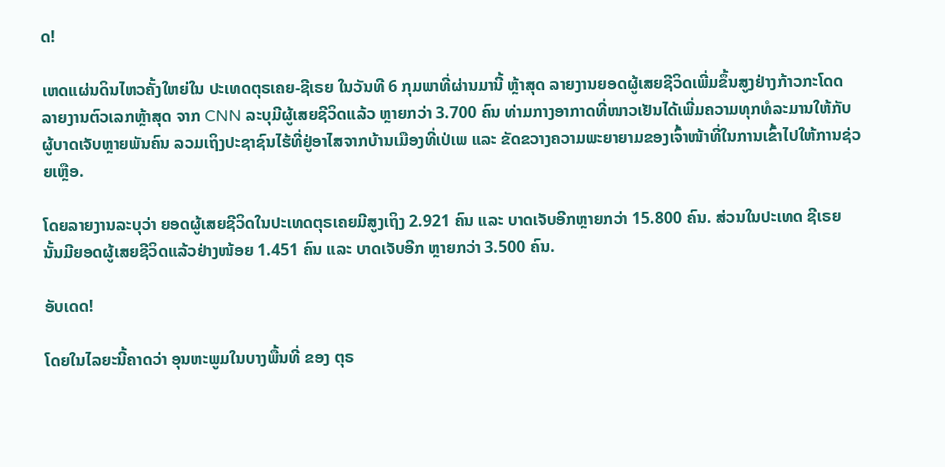ດ!

ເຫດແຜ່ນດິນໄຫວຄັ້ງໃຫຍ່ໃນ ປະເທດຕຸຣເຄຍ-ຊີເຣຍ ໃນວັນທີ 6 ກຸມພາທີ່ຜ່ານມານີ້ ຫຼ້າສຸດ ລາຍງານຍອດຜູ້ເສຍຊີວິດເພີ່ມຂຶ້ນສູງຢ່າງກ້າວກະໂດດ ລາຍງານຕົວເລກຫຼ້າສຸດ ຈາກ CNN ລະບຸມີຜູ້ເສຍຊີວິດແລ້ວ ຫຼາຍກວ່າ 3.700 ຄົນ ທ່າມກາງອາກາດທີ່ໜາວເຢັນໄດ້ເພີ່ມຄວາມທຸກທໍລະມານໃຫ້ກັບຜູ້ບາດເຈັບຫຼາຍພັນຄົນ ລວມເຖິງປະຊາຊົນໄຮ້ທີ່ຢູ່ອາໄສຈາກບ້ານເມືອງທີ່ເປ່ເພ ແລະ ຂັດຂວາງຄວາມພະຍາຍາມຂອງເຈົ້າໜ້າທີ່ໃນການເຂົ້າໄປໃຫ້ການຊ່ວຍເຫຼືອ.

ໂດຍລາຍງານລະບຸວ່າ ຍອດຜູ້ເສຍຊີວິດໃນປະເທດຕຸຣເຄຍມີສູງເຖິງ 2.921 ຄົນ ແລະ ບາດເຈັບອີກຫຼາຍກວ່າ 15.800 ຄົນ. ສ່ວນໃນປະເທດ ຊີເຣຍ ນັ້ນມີຍອດຜູ້ເສຍຊີວິດແລ້ວຢ່າງໜ້ອຍ 1.451 ຄົນ ແລະ ບາດເຈັບອີກ ຫຼາຍກວ່າ 3.500 ຄົນ.

ອັບເດດ!

ໂດຍໃນໄລຍະນີ້ຄາດວ່າ ອຸນຫະພູມໃນບາງພື້ນທີ່ ຂອງ ຕຸຣ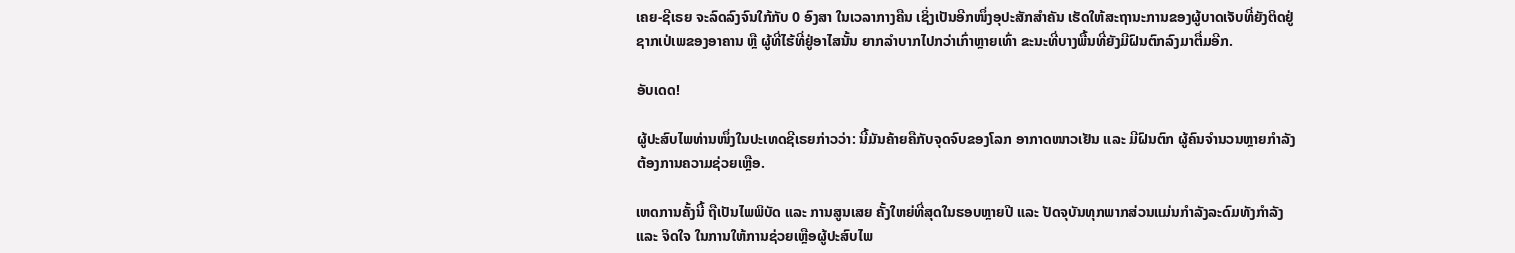ເຄຍ-ຊີເຣຍ ຈະລົດລົງຈົນໃກ້ກັບ 0 ອົງສາ ໃນເວລາກາງຄືນ ເຊິ່ງເປັນອີກໜຶ່ງອຸປະສັກສຳຄັນ ເຮັດໃຫ້ສະຖານະການຂອງຜູ້ບາດເຈັບທີ່ຍັງຕິດຢູ່ຊາກເປ່ເພຂອງອາຄານ ຫຼື ຜູ້ທີ່ໄຮ້ທີ່ຢູ່ອາໄສນັ້ນ ຍາກລຳບາກໄປກວ່າເກົ່າຫຼາຍເທົ່າ ຂະນະທີ່ບາງພື້ນທີ່ຍັງມີຝົນຕົກລົງມາຕື່ມອີກ.

ອັບເດດ!

ຜູ້ປະສົບໄພທ່ານໜຶ່ງໃນປະເທດຊີເຣຍກ່າວວ່າ: ນີ້ມັນຄ້າຍຄືກັບຈຸດຈົບຂອງໂລກ ອາກາດໜາວເຢັນ ແລະ ມີຝົນຕົກ ຜູ້ຄົນຈຳນວນຫຼາຍກຳລັງຕ້ອງການຄວາມຊ່ວຍເຫຼືອ.

ເຫດການຄັ້ງນີ້ ຖືເປັນໄພພິບັດ ແລະ ການສູນເສຍ ຄັ້ງໃຫຍ່ທີ່ສຸດໃນຮອບຫຼາຍປີ ແລະ ປັດຈຸບັນທຸກພາກສ່ວນແມ່ນກຳລັງລະດົມທັງກຳລັງ ແລະ ຈິດໃຈ ໃນການໃຫ້ການຊ່ວຍເຫຼືອຜູ້ປະສົບໄພ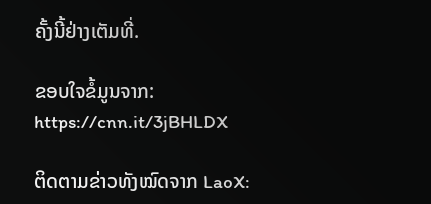ຄັ້ງນີ້ຢ່າງເຕັມທີ່.

ຂອບໃຈຂໍ້ມູນຈາກ: https://cnn.it/3jBHLDX

ຕິດຕາມຂ່າວທັງໝົດຈາກ LaoX: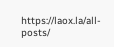https://laox.la/all-posts/